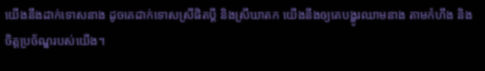យើងនឹងដាក់ទោសនាង ដូចគេដាក់ទោសស្រីផិតប្ដី និងស្រីឃាតក យើងនឹងឲ្យគេបង្ហូរឈាមនាង តាមកំហឹង និងចិត្តប្រច័ណ្ឌរបស់យើង។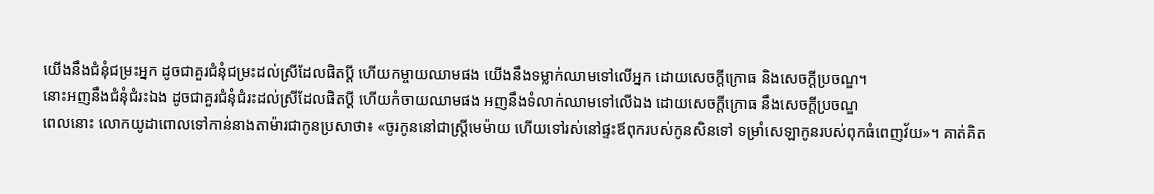យើងនឹងជំនុំជម្រះអ្នក ដូចជាគួរជំនុំជម្រះដល់ស្រីដែលផិតប្តី ហើយកម្ចាយឈាមផង យើងនឹងទម្លាក់ឈាមទៅលើអ្នក ដោយសេចក្ដីក្រោធ និងសេចក្ដីប្រចណ្ឌ។
នោះអញនឹងជំនុំជំរះឯង ដូចជាគួរជំនុំជំរះដល់ស្រីដែលផិតប្ដី ហើយកំចាយឈាមផង អញនឹងទំលាក់ឈាមទៅលើឯង ដោយសេចក្ដីក្រោធ នឹងសេចក្ដីប្រចណ្ឌ
ពេលនោះ លោកយូដាពោលទៅកាន់នាងតាម៉ារជាកូនប្រសាថា៖ «ចូរកូននៅជាស្ត្រីមេម៉ាយ ហើយទៅរស់នៅផ្ទះឪពុករបស់កូនសិនទៅ ទម្រាំសេឡាកូនរបស់ពុកធំពេញវ័យ»។ គាត់គិត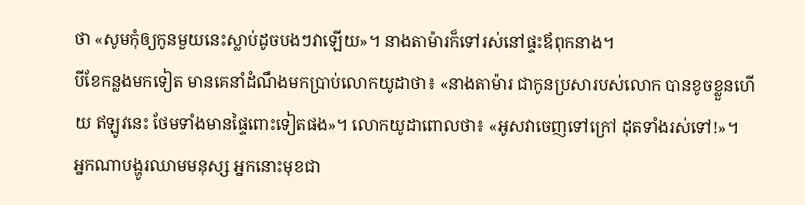ថា «សូមកុំឲ្យកូនមួយនេះស្លាប់ដូចបងៗវាឡើយ»។ នាងតាម៉ារក៏ទៅរស់នៅផ្ទះឪពុកនាង។
បីខែកន្លងមកទៀត មានគេនាំដំណឹងមកប្រាប់លោកយូដាថា៖ «នាងតាម៉ារ ជាកូនប្រសារបស់លោក បានខូចខ្លួនហើយ ឥឡូវនេះ ថែមទាំងមានផ្ទៃពោះទៀតផង»។ លោកយូដាពោលថា៖ «អូសវាចេញទៅក្រៅ ដុតទាំងរស់ទៅ!»។
អ្នកណាបង្ហូរឈាមមនុស្ស អ្នកនោះមុខជា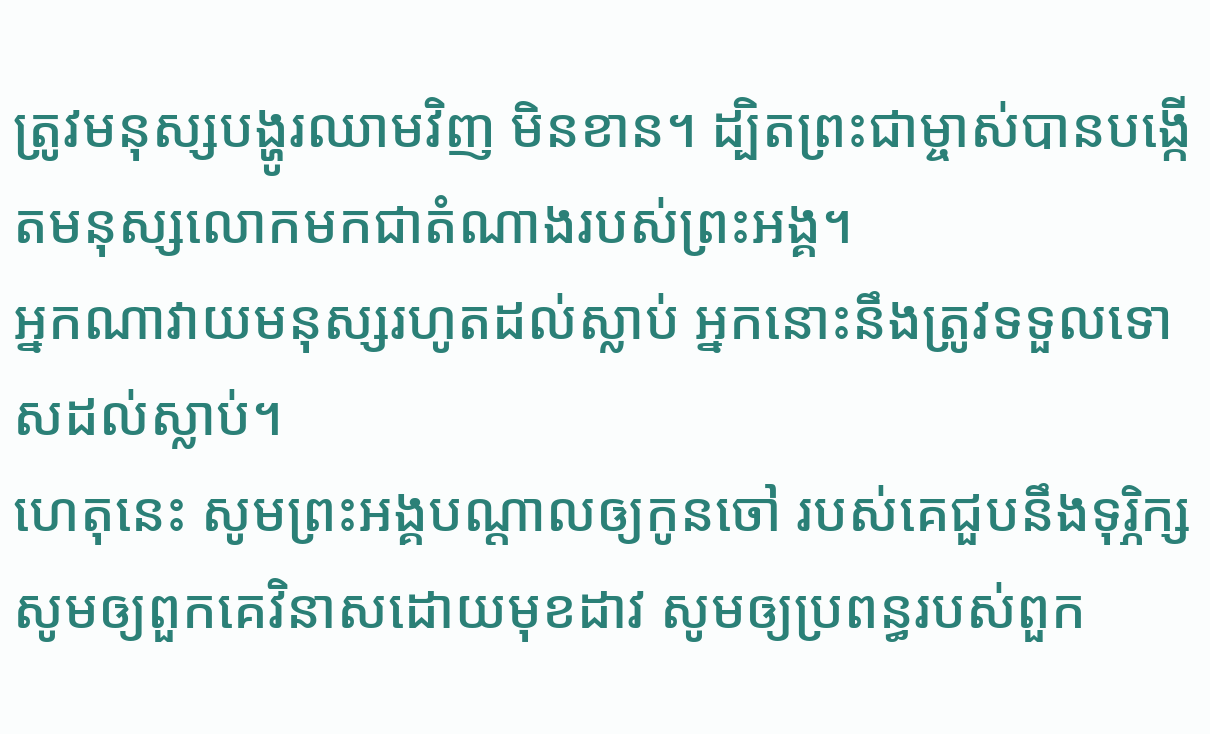ត្រូវមនុស្សបង្ហូរឈាមវិញ មិនខាន។ ដ្បិតព្រះជាម្ចាស់បានបង្កើតមនុស្សលោកមកជាតំណាងរបស់ព្រះអង្គ។
អ្នកណាវាយមនុស្សរហូតដល់ស្លាប់ អ្នកនោះនឹងត្រូវទទួលទោសដល់ស្លាប់។
ហេតុនេះ សូមព្រះអង្គបណ្ដាលឲ្យកូនចៅ របស់គេជួបនឹងទុរ្ភិក្ស សូមឲ្យពួកគេវិនាសដោយមុខដាវ សូមឲ្យប្រពន្ធរបស់ពួក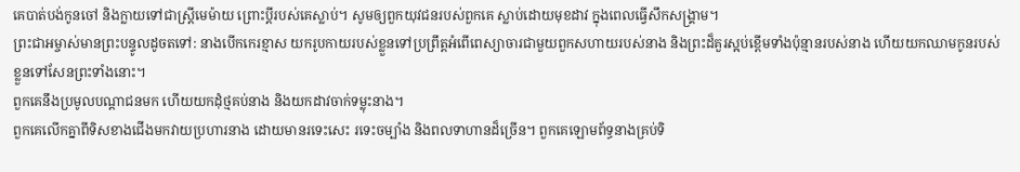គេបាត់បង់កូនចៅ និងក្លាយទៅជាស្ត្រីមេម៉ាយ ព្រោះប្ដីរបស់គេស្លាប់។ សូមឲ្យពួកយុវជនរបស់ពួកគេ ស្លាប់ដោយមុខដាវ ក្នុងពេលធ្វើសឹកសង្គ្រាម។
ព្រះជាអម្ចាស់មានព្រះបន្ទូលដូចតទៅ: នាងបើកកេរខ្មាស យករូបកាយរបស់ខ្លួនទៅប្រព្រឹត្តអំពើពេស្យាចារជាមួយពួកសហាយរបស់នាង និងព្រះដ៏គួរស្អប់ខ្ពើមទាំងប៉ុន្មានរបស់នាង ហើយយកឈាមកូនរបស់ខ្លួនទៅសែនព្រះទាំងនោះ។
ពួកគេនឹងប្រមូលបណ្ដាជនមក ហើយយកដុំថ្មគប់នាង និងយកដាវចាក់ទម្លុះនាង។
ពួកគេលើកគ្នាពីទិសខាងជើងមកវាយប្រហារនាង ដោយមានរទេះសេះ រទេះចម្បាំង និងពលទាហានដ៏ច្រើន។ ពួកគេឡោមព័ទ្ធនាងគ្រប់ទិ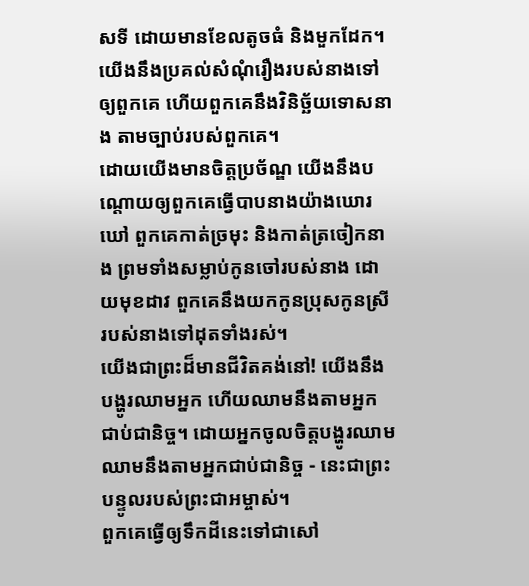សទី ដោយមានខែលតូចធំ និងមួកដែក។ យើងនឹងប្រគល់សំណុំរឿងរបស់នាងទៅឲ្យពួកគេ ហើយពួកគេនឹងវិនិច្ឆ័យទោសនាង តាមច្បាប់របស់ពួកគេ។
ដោយយើងមានចិត្តប្រច័ណ្ឌ យើងនឹងបណ្ដោយឲ្យពួកគេធ្វើបាបនាងយ៉ាងឃោរឃៅ ពួកគេកាត់ច្រមុះ និងកាត់ត្រចៀកនាង ព្រមទាំងសម្លាប់កូនចៅរបស់នាង ដោយមុខដាវ ពួកគេនឹងយកកូនប្រុសកូនស្រីរបស់នាងទៅដុតទាំងរស់។
យើងជាព្រះដ៏មានជីវិតគង់នៅ! យើងនឹងបង្ហូរឈាមអ្នក ហើយឈាមនឹងតាមអ្នកជាប់ជានិច្ច។ ដោយអ្នកចូលចិត្តបង្ហូរឈាម ឈាមនឹងតាមអ្នកជាប់ជានិច្ច - នេះជាព្រះបន្ទូលរបស់ព្រះជាអម្ចាស់។
ពួកគេធ្វើឲ្យទឹកដីនេះទៅជាសៅ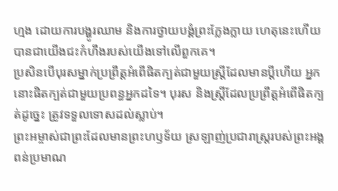ហ្មង ដោយការបង្ហូរឈាម និងការថ្វាយបង្គំព្រះក្លែងក្លាយ ហេតុនេះហើយបានជាយើងជះកំហឹងរបស់យើងទៅលើពួកគេ។
ប្រសិនបើបុរសម្នាក់ប្រព្រឹត្តអំពើផិតក្បត់ជាមួយស្ត្រីដែលមានប្ដីហើយ អ្នកនោះផិតក្បត់ជាមួយប្រពន្ធអ្នកដទៃ។ បុរស និងស្ត្រីដែលប្រព្រឹត្តអំពើផិតក្បត់ដូច្នេះ ត្រូវទទួលទោសដល់ស្លាប់។
ព្រះអម្ចាស់ជាព្រះដែលមានព្រះហឫទ័យ ស្រឡាញ់ប្រជារាស្ត្ររបស់ព្រះអង្គពន់ប្រមាណ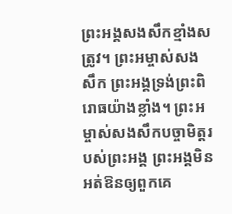ព្រះអង្គសងសឹកខ្មាំងសត្រូវ។ ព្រះអម្ចាស់សងសឹក ព្រះអង្គទ្រង់ព្រះពិរោធយ៉ាងខ្លាំង។ ព្រះអម្ចាស់សងសឹកបច្ចាមិត្តរបស់ព្រះអង្គ ព្រះអង្គមិនអត់ឱនឲ្យពួកគេ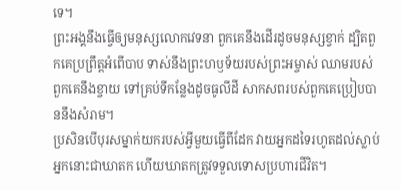ទេ។
ព្រះអង្គនឹងធ្វើឲ្យមនុស្សលោកវេទនា ពួកគេនឹងដើរដូចមនុស្សខ្វាក់ ដ្បិតពួកគេប្រព្រឹត្តអំពើបាប ទាស់នឹងព្រះហឫទ័យរបស់ព្រះអម្ចាស់ ឈាមរបស់ពួកគេនឹងខ្ចាយ ទៅគ្រប់ទីកន្លែងដូចធូលីដី សាកសពរបស់ពួកគេប្រៀបបាននឹងសំរាម។
ប្រសិនបើបុរសម្នាក់យករបស់អ្វីមួយធ្វើពីដែក វាយអ្នកដទៃរហូតដល់ស្លាប់ អ្នកនោះជាឃាតក ហើយឃាតកត្រូវទទួលទោសប្រហារជីវិត។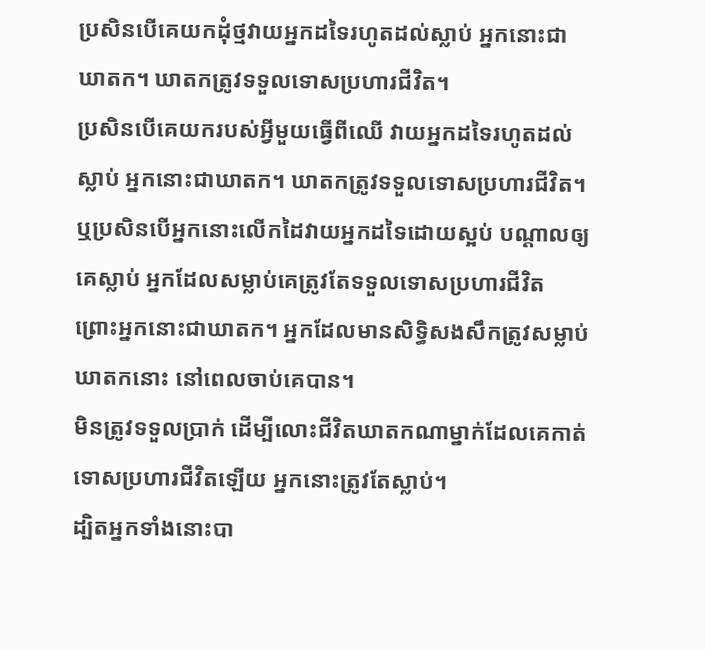ប្រសិនបើគេយកដុំថ្មវាយអ្នកដទៃរហូតដល់ស្លាប់ អ្នកនោះជាឃាតក។ ឃាតកត្រូវទទួលទោសប្រហារជីវិត។
ប្រសិនបើគេយករបស់អ្វីមួយធ្វើពីឈើ វាយអ្នកដទៃរហូតដល់ស្លាប់ អ្នកនោះជាឃាតក។ ឃាតកត្រូវទទួលទោសប្រហារជីវិត។
ឬប្រសិនបើអ្នកនោះលើកដៃវាយអ្នកដទៃដោយស្អប់ បណ្ដាលឲ្យគេស្លាប់ អ្នកដែលសម្លាប់គេត្រូវតែទទួលទោសប្រហារជីវិត ព្រោះអ្នកនោះជាឃាតក។ អ្នកដែលមានសិទ្ធិសងសឹកត្រូវសម្លាប់ឃាតកនោះ នៅពេលចាប់គេបាន។
មិនត្រូវទទួលប្រាក់ ដើម្បីលោះជីវិតឃាតកណាម្នាក់ដែលគេកាត់ទោសប្រហារជីវិតឡើយ អ្នកនោះត្រូវតែស្លាប់។
ដ្បិតអ្នកទាំងនោះបា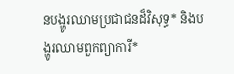នបង្ហូរឈាមប្រជាជនដ៏វិសុទ្ធ* និងបង្ហូរឈាមពួកព្យាការី*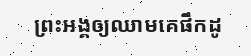ព្រះអង្គឲ្យឈាមគេផឹកដូ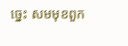ច្នេះ សមមុខពួក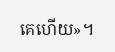គេហើយ»។